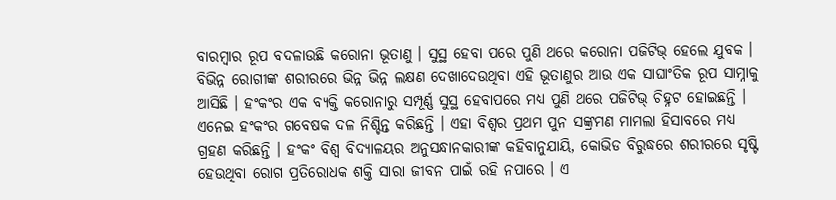ବାରମ୍ବାର ରୂପ ବଦଳାଉଛି କରୋନା ଭୂତାଣୁ । ସୁସ୍ଥ ହେବା ପରେ ପୁଣି ଥରେ କରୋନା ପଜିଟିଭ୍ ହେଲେ ଯୁବକ । ବିଭିନ୍ନ ରୋଗୀଙ୍କ ଶରୀରରେ ଭିନ୍ନ ଭିନ୍ନ ଲକ୍ଷଣ ଦେଖାଦେଉଥିବା ଏହି ଭୂତାଣୁର ଆଉ ଏକ ସାଘାଂତିକ ରୂପ ସାମ୍ନାକୁ ଆସିଛି । ହଂକଂର ଏକ ବ୍ୟକ୍ତି କରୋନାରୁ ସମ୍ପୂର୍ଣ୍ଣ ସୁସ୍ଥ ହେବାପରେ ମଧ୍ୟ ପୁଣି ଥରେ ପଜିଟିଭ୍ ଚିହ୍ନଟ ହୋଇଛନ୍ତି । ଏନେଇ ହଂକଂର ଗବେଷକ ଦଳ ନିଶ୍ଚିନ୍ତ କରିଛନ୍ତି । ଏହା ବିଶ୍ୱର ପ୍ରଥମ ପୁନ ସଙ୍କ୍ରମଣ ମାମଲା ହିସାବରେ ମଧ୍ୟ ଗ୍ରହଣ କରିଛନ୍ତି । ହଂକଂ ବିଶ୍ୱ ବିଦ୍ୟାଳୟର ଅନୁସନ୍ଧାନକାରୀଙ୍କ କହିବାନୁଯାୟି, କୋଭିଡ ବିରୁଦ୍ଧରେ ଶରୀରରେ ସୃଷ୍ଟି ହେଉଥିବା ରୋଗ ପ୍ରତିରୋଧକ ଶକ୍ତି ସାରା ଜୀବନ ପାଇଁ ରହି ନପାରେ । ଏ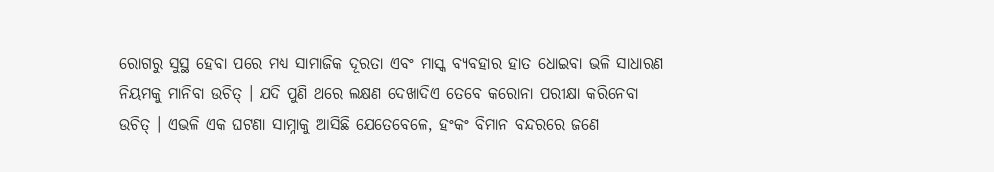ରୋଗରୁ ସୁସ୍ଥ ହେବା ପରେ ମଧ୍ୟ ସାମାଜିକ ଦୂରତା ଏବଂ ମାସ୍କ ବ୍ୟବହାର ହାତ ଧୋଇବା ଭଳି ସାଧାରଣ ନିୟମକୁ ମାନିବା ଉଚିତ୍ । ଯଦି ପୁଣି ଥରେ ଲକ୍ଷଣ ଦେଖାଦିଏ ତେବେ କରୋନା ପରୀକ୍ଷା କରିନେବା ଉଚିତ୍ । ଏଭଳି ଏକ ଘଟଣା ସାମ୍ନାକୁ ଆସିଛି ଯେତେବେଳେ, ହଂକଂ ବିମାନ ବନ୍ଦରରେ ଜଣେ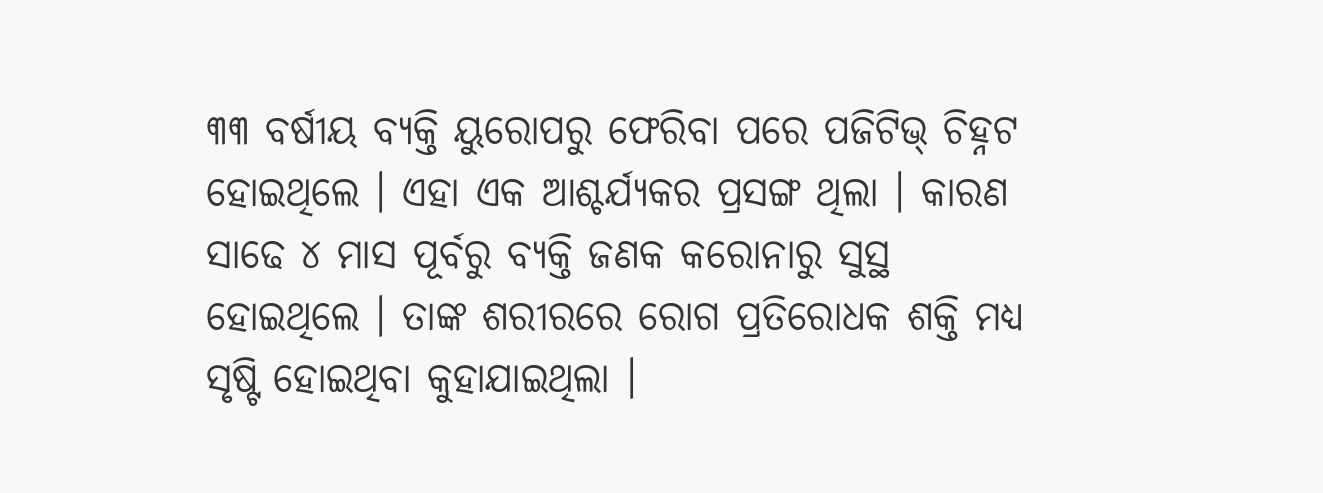୩୩ ବର୍ଷୀୟ ବ୍ୟକ୍ତି ୟୁରୋପରୁ ଫେରିବା ପରେ ପଜିଟିଭ୍ ଚିହ୍ନଟ ହୋଇଥିଲେ । ଏହା ଏକ ଆଶ୍ଚର୍ଯ୍ୟକର ପ୍ରସଙ୍ଗ ଥିଲା । କାରଣ ସାଢେ ୪ ମାସ ପୂର୍ବରୁ ବ୍ୟକ୍ତି ଜଣକ କରୋନାରୁ ସୁସ୍ଥ ହୋଇଥିଲେ । ତାଙ୍କ ଶରୀରରେ ରୋଗ ପ୍ରତିରୋଧକ ଶକ୍ତି ମଧ୍ୟ ସୃଷ୍ଟି ହୋଇଥିବା କୁହାଯାଇଥିଲା ।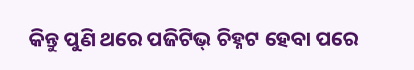କିନ୍ତୁ ପୁଣି ଥରେ ପଜିଟିଭ୍ ଚିହ୍ନଟ ହେବା ପରେ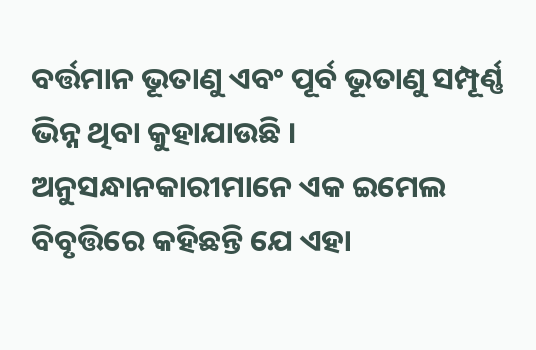ବର୍ତ୍ତମାନ ଭୂତାଣୁ ଏବଂ ପୂର୍ବ ଭୂତାଣୁ ସମ୍ପୂର୍ଣ୍ଣ ଭିନ୍ନ ଥିବା କୁହାଯାଉଛି । ଅନୁସନ୍ଧାନକାରୀମାନେ ଏକ ଇମେଲ ବିବୃତ୍ତିରେ କହିଛନ୍ତି ଯେ ଏହା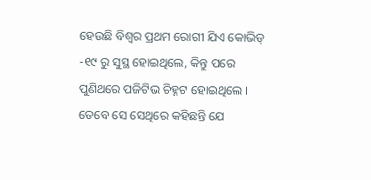ହେଉଛି ବିଶ୍ବର ପ୍ରଥମ ରୋଗୀ ଯିଏ କୋଭିଡ୍ -୧୯ ରୁ ସୁସ୍ଥ ହୋଇଥିଲେ, କିନ୍ତୁ ପରେ ପୁଣିଥରେ ପଜିଟିଭ ଚିହ୍ନଟ ହୋଇଥିଲେ । ତେବେ ସେ ସେଥିରେ କହିଛନ୍ତି ଯେ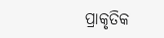ପ୍ରାକୃତିକ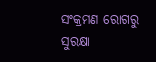ସଂକ୍ରମଣ ରୋଗରୁ ସୁରକ୍ଷା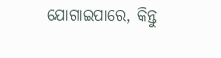ଯୋଗାଇପାରେ, କିନ୍ତୁ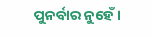ପୁନର୍ବାର ନୁହେଁ ।